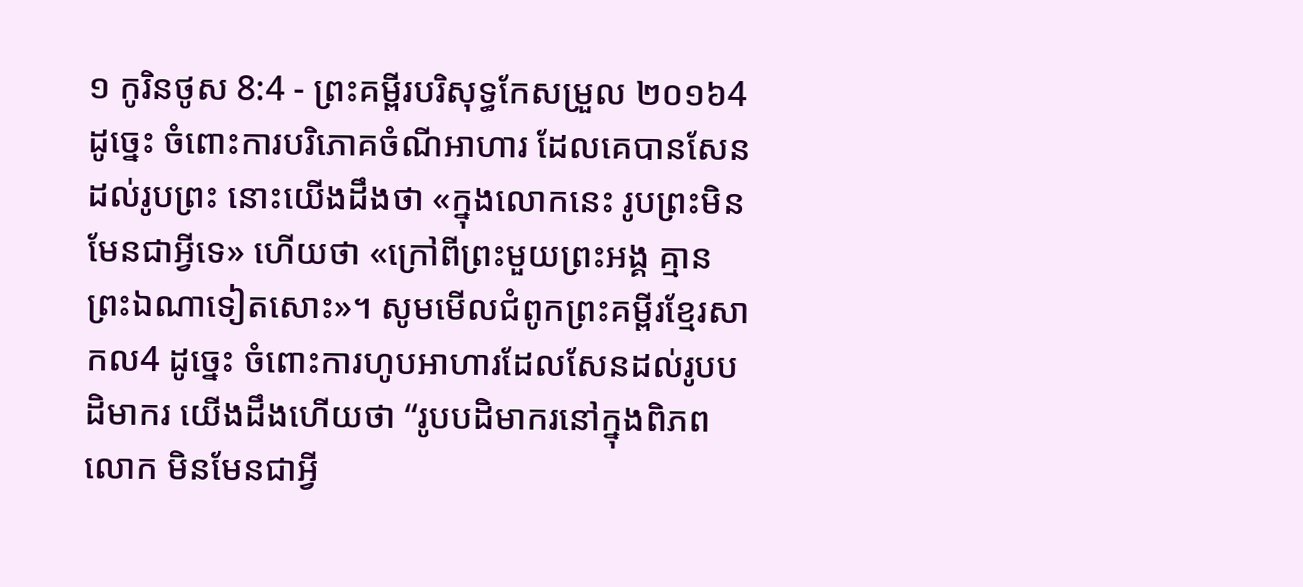១ កូរិនថូស 8:4 - ព្រះគម្ពីរបរិសុទ្ធកែសម្រួល ២០១៦4 ដូច្នេះ ចំពោះការបរិភោគចំណីអាហារ ដែលគេបានសែនដល់រូបព្រះ នោះយើងដឹងថា «ក្នុងលោកនេះ រូបព្រះមិនមែនជាអ្វីទេ» ហើយថា «ក្រៅពីព្រះមួយព្រះអង្គ គ្មានព្រះឯណាទៀតសោះ»។ សូមមើលជំពូកព្រះគម្ពីរខ្មែរសាកល4 ដូច្នេះ ចំពោះការហូបអាហារដែលសែនដល់រូបបដិមាករ យើងដឹងហើយថា “រូបបដិមាករនៅក្នុងពិភពលោក មិនមែនជាអ្វី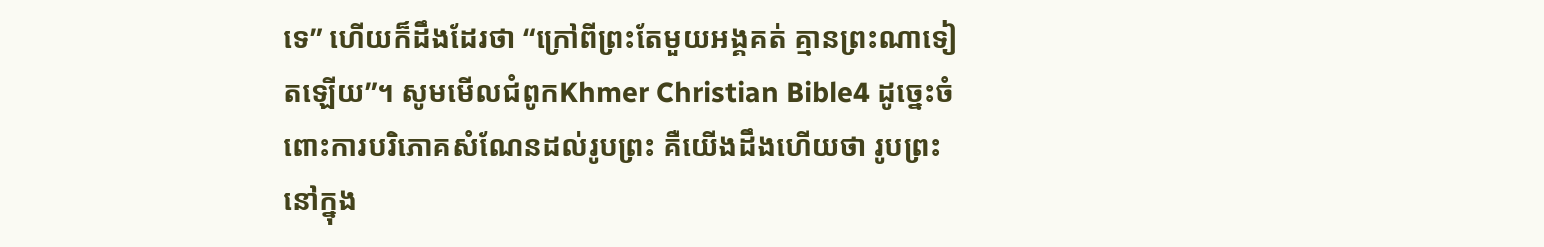ទេ” ហើយក៏ដឹងដែរថា “ក្រៅពីព្រះតែមួយអង្គគត់ គ្មានព្រះណាទៀតឡើយ”។ សូមមើលជំពូកKhmer Christian Bible4 ដូច្នេះចំពោះការបរិភោគសំណែនដល់រូបព្រះ គឺយើងដឹងហើយថា រូបព្រះនៅក្នុង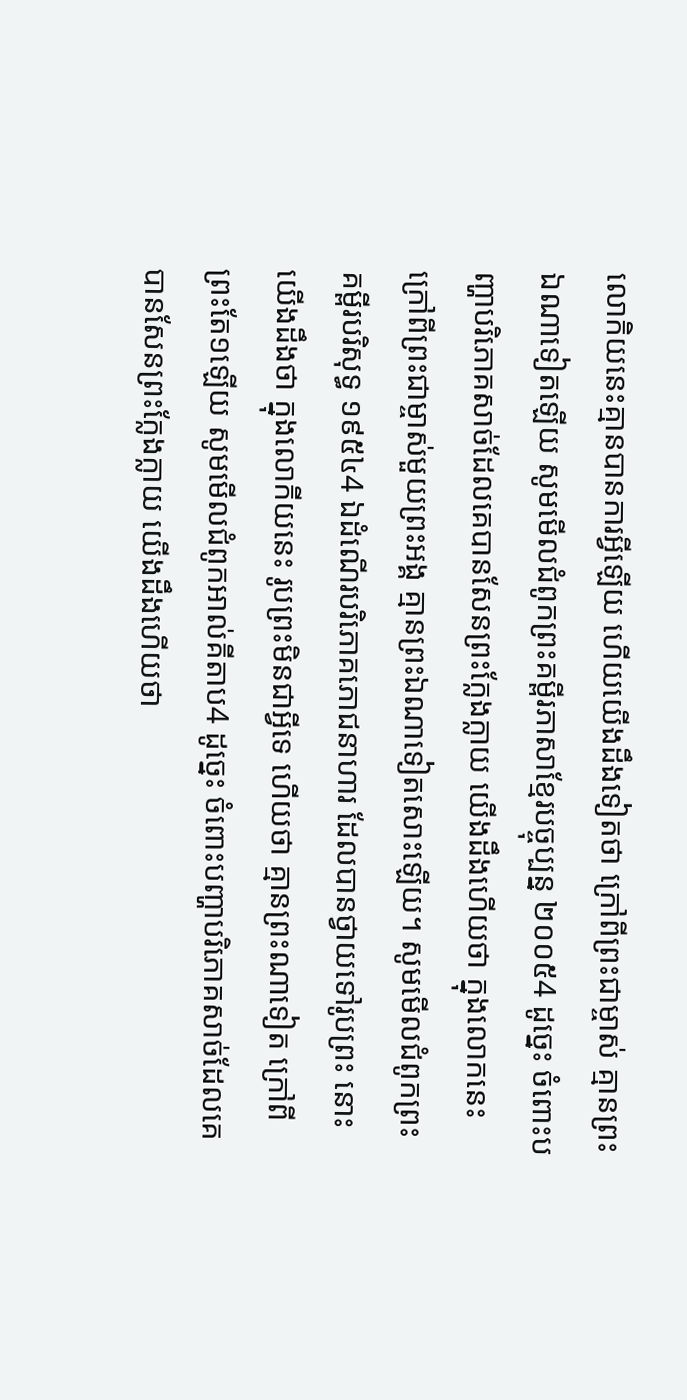លោកិយនេះគ្មានបានការអ្វីឡើយ ហើយយើងដឹងទៀតថា ក្រៅពីព្រះជាម្ចាស់ គ្មានព្រះឯណាទៀតឡើយ សូមមើលជំពូកព្រះគម្ពីរភាសាខ្មែរបច្ចុប្បន្ន ២០០៥4 ដូច្នេះ ចំពោះបញ្ហាបរិភោគសាច់ដែលគេបានសែនព្រះក្លែងក្លាយ យើងដឹងហើយថា ក្នុងលោកនេះ ក្រៅពីព្រះជាម្ចាស់មួយព្រះអង្គ គ្មានព្រះឯណាទៀតសោះឡើយ។ សូមមើលជំពូកព្រះគម្ពីរបរិសុទ្ធ ១៩៥៤4 ឯដំណើរបរិភោគភោជនាហារ ដែលបានថ្វាយទៅរូបព្រះ នោះយើងដឹងថា ក្នុងលោកីយនេះ រូបព្រះមិនជាអ្វីទេ ហើយថា គ្មានព្រះណាទៀត ក្រៅពីព្រះតែ១ឡើយ សូមមើលជំពូកអាល់គីតាប4 ដូច្នេះ ចំពោះបញ្ហាបរិភោគសាច់ដែលគេបានសែនព្រះក្លែងក្លាយ យើងដឹងហើយថា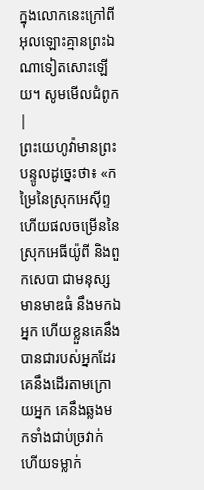ក្នុងលោកនេះក្រៅពីអុលឡោះគ្មានព្រះឯណាទៀតសោះឡើយ។ សូមមើលជំពូក |
ព្រះយេហូវ៉ាមានព្រះបន្ទូលដូច្នេះថា៖ «កម្រៃនៃស្រុកអេស៊ីព្ទ ហើយផលចម្រើននៃស្រុកអេធីយ៉ូពី និងពួកសេបា ជាមនុស្សមានមាឌធំ នឹងមកឯអ្នក ហើយខ្លួនគេនឹងបានជារបស់អ្នកដែរ គេនឹងដើរតាមក្រោយអ្នក គេនឹងឆ្លងមកទាំងជាប់ច្រវាក់ ហើយទម្លាក់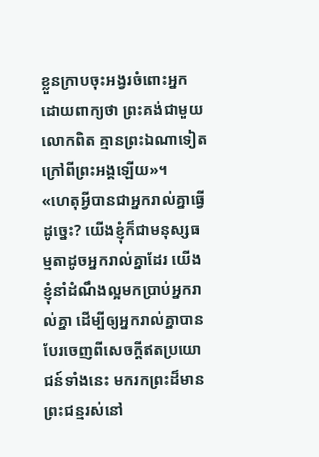ខ្លួនក្រាបចុះអង្វរចំពោះអ្នក ដោយពាក្យថា ព្រះគង់ជាមួយលោកពិត គ្មានព្រះឯណាទៀតក្រៅពីព្រះអង្គឡើយ»។
«ហេតុអ្វីបានជាអ្នករាល់គ្នាធ្វើដូច្នេះ? យើងខ្ញុំក៏ជាមនុស្សធម្មតាដូចអ្នករាល់គ្នាដែរ យើងខ្ញុំនាំដំណឹងល្អមកប្រាប់អ្នករាល់គ្នា ដើម្បីឲ្យអ្នករាល់គ្នាបានបែរចេញពីសេចក្ដីឥតប្រយោជន៍ទាំងនេះ មករកព្រះដ៏មានព្រះជន្មរស់នៅ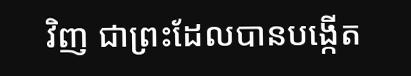វិញ ជាព្រះដែលបានបង្កើត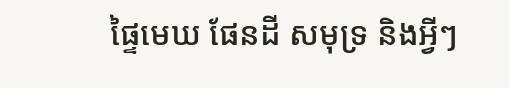ផ្ទៃមេឃ ផែនដី សមុទ្រ និងអ្វីៗ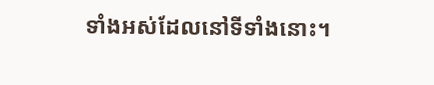ទាំងអស់ដែលនៅទីទាំងនោះ។